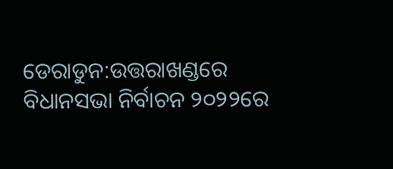ଡେରାଡୁନ:ଉତ୍ତରାଖଣ୍ଡରେ ବିଧାନସଭା ନିର୍ବାଚନ ୨୦୨୨ରେ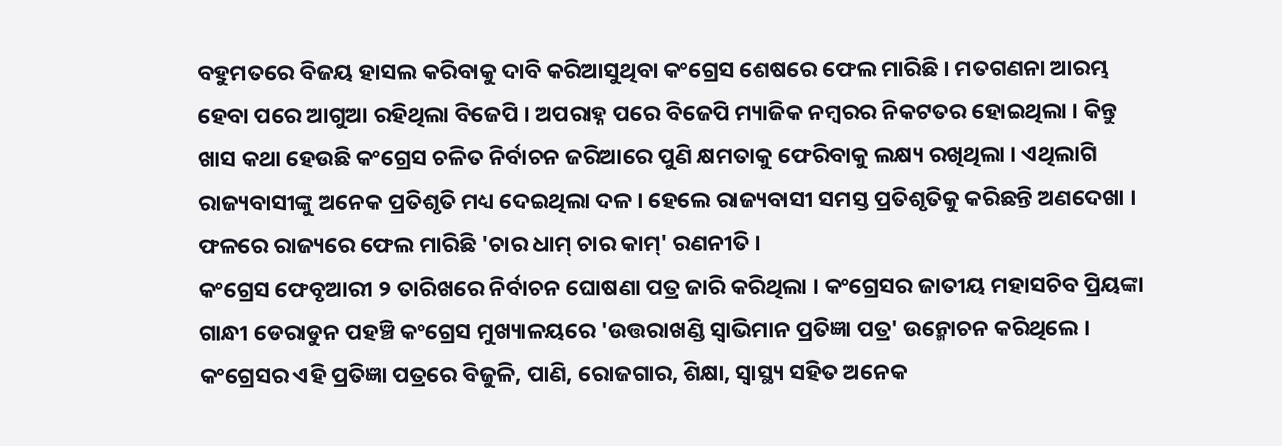ବହୁମତରେ ବିଜୟ ହାସଲ କରିବାକୁ ଦାବି କରିଆସୁଥିବା କଂଗ୍ରେସ ଶେଷରେ ଫେଲ ମାରିଛି । ମତଗଣନା ଆରମ୍ଭ ହେବା ପରେ ଆଗୁଆ ରହିଥିଲା ବିଜେପି । ଅପରାହ୍ନ ପରେ ବିଜେପି ମ୍ୟାଜିକ ନମ୍ବରର ନିକଟତର ହୋଇଥିଲା । କିନ୍ତୁ ଖାସ କଥା ହେଉଛି କଂଗ୍ରେସ ଚଳିତ ନିର୍ବାଚନ ଜରିଆରେ ପୁଣି କ୍ଷମତାକୁ ଫେରିବାକୁ ଲକ୍ଷ୍ୟ ରଖିଥିଲା । ଏଥିଲାଗି ରାଜ୍ୟବାସୀଙ୍କୁ ଅନେକ ପ୍ରତିଶୃତି ମଧ୍ୟ ଦେଇଥିଲା ଦଳ । ହେଲେ ରାଜ୍ୟବାସୀ ସମସ୍ତ ପ୍ରତିଶୃତିକୁ କରିଛନ୍ତି ଅଣଦେଖା । ଫଳରେ ରାଜ୍ୟରେ ଫେଲ ମାରିଛି 'ଚାର ଧାମ୍ ଚାର କାମ୍' ରଣନୀତି ।
କଂଗ୍ରେସ ଫେବୃଆରୀ ୨ ତାରିଖରେ ନିର୍ବାଚନ ଘୋଷଣା ପତ୍ର ଜାରି କରିଥିଲା । କଂଗ୍ରେସର ଜାତୀୟ ମହାସଚିବ ପ୍ରିୟଙ୍କା ଗାନ୍ଧୀ ଡେରାଡୁନ ପହଞ୍ଚି କଂଗ୍ରେସ ମୁଖ୍ୟାଳୟରେ 'ଉତ୍ତରାଖଣ୍ଡି ସ୍ବାଭିମାନ ପ୍ରତିଜ୍ଞା ପତ୍ର' ଉନ୍ମୋଚନ କରିଥିଲେ । କଂଗ୍ରେସର ଏହି ପ୍ରତିଜ୍ଞା ପତ୍ରରେ ବିଜୁଳି, ପାଣି, ରୋଜଗାର, ଶିକ୍ଷା, ସ୍ବାସ୍ଥ୍ୟ ସହିତ ଅନେକ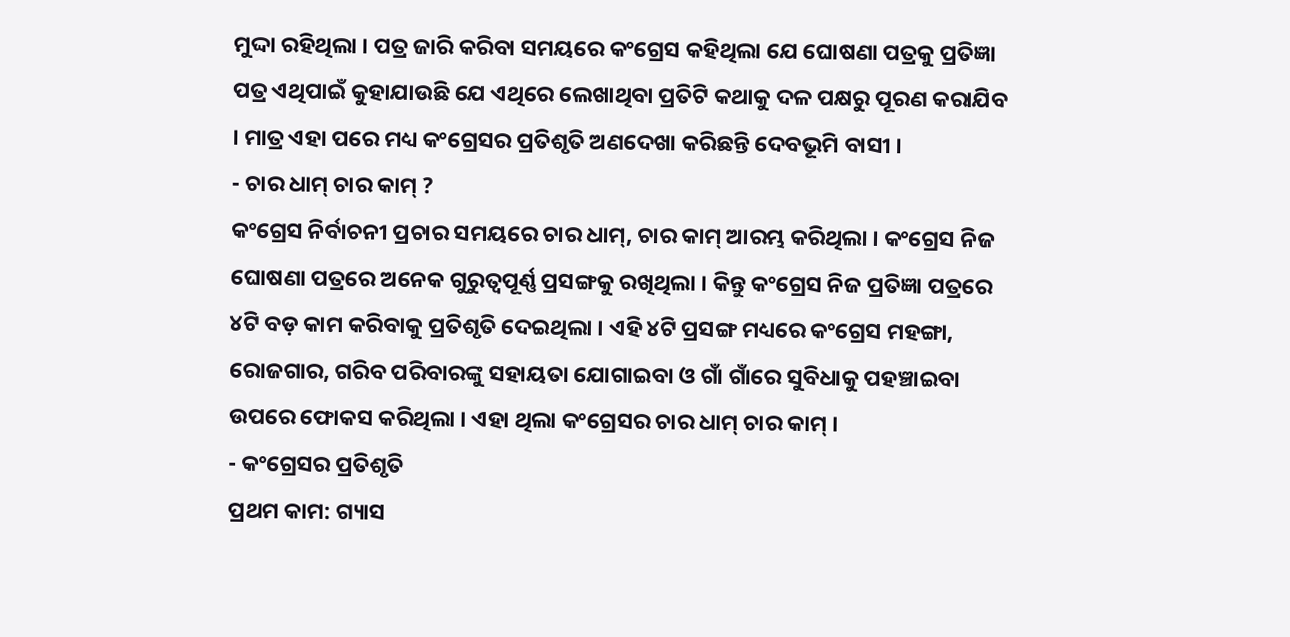ମୁଦ୍ଦା ରହିଥିଲା । ପତ୍ର ଜାରି କରିବା ସମୟରେ କଂଗ୍ରେସ କହିଥିଲା ଯେ ଘୋଷଣା ପତ୍ରକୁ ପ୍ରତିଜ୍ଞା ପତ୍ର ଏଥିପାଇଁ କୁହାଯାଉଛି ଯେ ଏଥିରେ ଲେଖାଥିବା ପ୍ରତିଟି କଥାକୁ ଦଳ ପକ୍ଷରୁ ପୂରଣ କରାଯିବ । ମାତ୍ର ଏହା ପରେ ମଧ୍ୟ କଂଗ୍ରେସର ପ୍ରତିଶୃତି ଅଣଦେଖା କରିଛନ୍ତି ଦେବଭୂମି ବାସୀ ।
- ଚାର ଧାମ୍ ଚାର କାମ୍ ?
କଂଗ୍ରେସ ନିର୍ବାଚନୀ ପ୍ରଚାର ସମୟରେ ଚାର ଧାମ୍, ଚାର କାମ୍ ଆରମ୍ଭ କରିଥିଲା । କଂଗ୍ରେସ ନିଜ ଘୋଷଣା ପତ୍ରରେ ଅନେକ ଗୁରୁତ୍ବପୂର୍ଣ୍ଣ ପ୍ରସଙ୍ଗକୁ ରଖିଥିଲା । କିନ୍ତୁ କଂଗ୍ରେସ ନିଜ ପ୍ରତିଜ୍ଞା ପତ୍ରରେ ୪ଟି ବଡ଼ କାମ କରିବାକୁ ପ୍ରତିଶୃତି ଦେଇଥିଲା । ଏହି ୪ଟି ପ୍ରସଙ୍ଗ ମଧ୍ୟରେ କଂଗ୍ରେସ ମହଙ୍ଗା, ରୋଜଗାର, ଗରିବ ପରିବାରଙ୍କୁ ସହାୟତା ଯୋଗାଇବା ଓ ଗାଁ ଗାଁରେ ସୁବିଧାକୁ ପହଞ୍ଚାଇବା ଉପରେ ଫୋକସ କରିଥିଲା । ଏହା ଥିଲା କଂଗ୍ରେସର ଚାର ଧାମ୍ ଚାର କାମ୍ ।
- କଂଗ୍ରେସର ପ୍ରତିଶୃତି
ପ୍ରଥମ କାମ: ଗ୍ୟାସ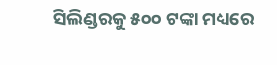ସିଲିଣ୍ଡରକୁ ୫୦୦ ଟଙ୍କା ମଧ୍ୟରେ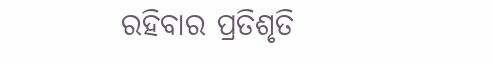ରହିବାର ପ୍ରତିଶୃତି